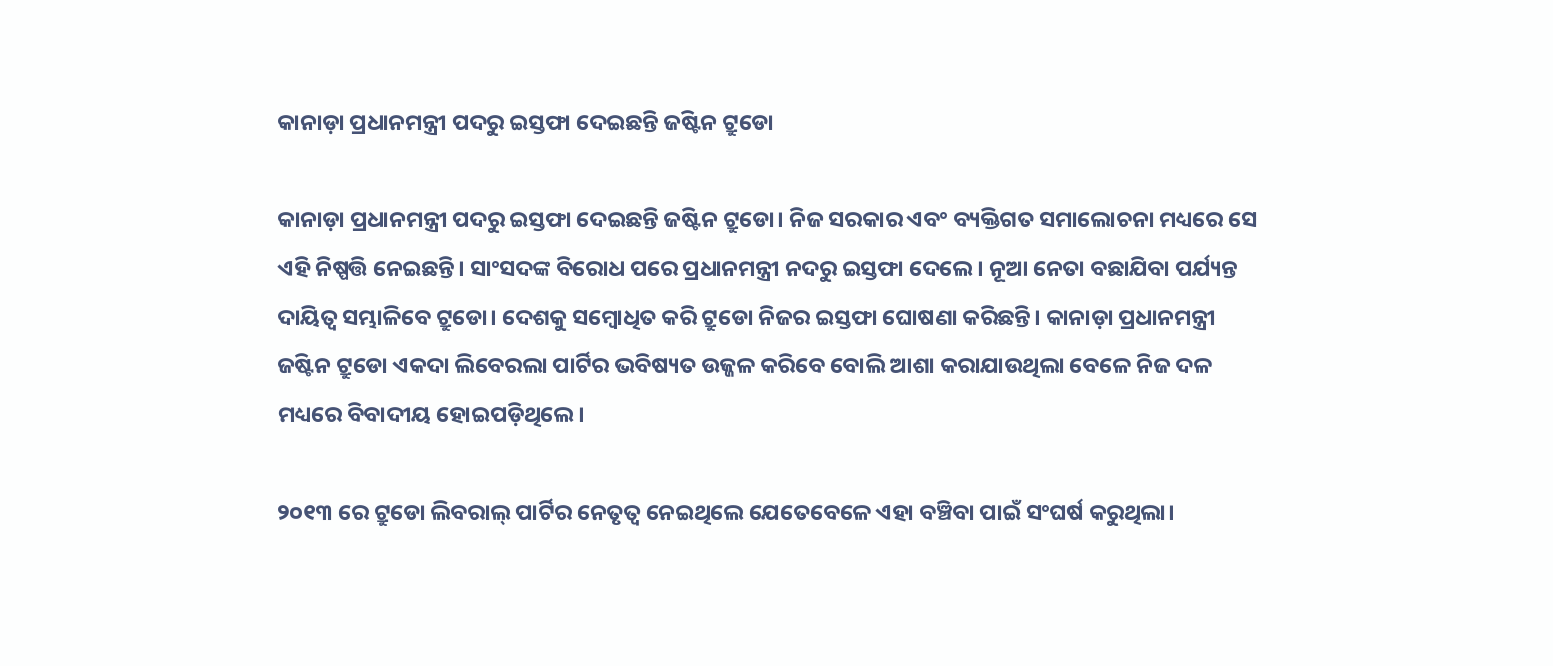କାନାଡ଼ା ପ୍ରଧାନମନ୍ତ୍ରୀ ପଦରୁ ଇସ୍ତଫା ଦେଇଛନ୍ତି ଜଷ୍ଟିନ ଟ୍ରୁଡୋ

କାନାଡ଼ା ପ୍ରଧାନମନ୍ତ୍ରୀ ପଦରୁ ଇସ୍ତଫା ଦେଇଛନ୍ତି ଜଷ୍ଟିନ ଟ୍ରୁଡୋ। ନିଜ ସରକାର ଏବଂ ବ୍ୟକ୍ତିଗତ ସମାଲୋଚନା ମଧ୍ୟରେ ସେ ଏହି ନିଷ୍ପତ୍ତି ନେଇଛନ୍ତି। ସାଂସଦଙ୍କ ବିରୋଧ ପରେ ପ୍ରଧାନମନ୍ତ୍ରୀ ନଦରୁ ଇସ୍ତଫା ଦେଲେ। ନୂଆ ନେତା ବଛାଯିବା ପର୍ଯ୍ୟନ୍ତ ଦାୟିତ୍ବ ସମ୍ଭାଳିବେ ଟ୍ରୁଡୋ। ଦେଶକୁ ସମ୍ବୋଧିତ କରି ଟ୍ରୁଡୋ ନିଜର ଇସ୍ତଫା ଘୋଷଣା କରିଛନ୍ତି। କାନାଡ଼ା ପ୍ରଧାନମନ୍ତ୍ରୀ ଜଷ୍ଟିନ ଟ୍ରୁଡୋ ଏକଦା ଲିବେରଲା ପାର୍ଟିର ଭବିଷ୍ୟତ ଉଜ୍ଜଳ କରିବେ ବୋଲି ଆଶା କରାଯାଉଥିଲା ବେଳେ ନିଜ ଦଳ ମଧ୍ୟରେ ବିବାଦୀୟ ହୋଇପଡ଼ିଥିଲେ।

୨୦୧୩ ରେ ଟ୍ରୁଡୋ ଲିବରାଲ୍ ପାର୍ଟିର ନେତୃତ୍ୱ ନେଇଥିଲେ ଯେତେବେଳେ ଏହା ବଞ୍ଚିବା ପାଇଁ ସଂଘର୍ଷ କରୁଥିଲା।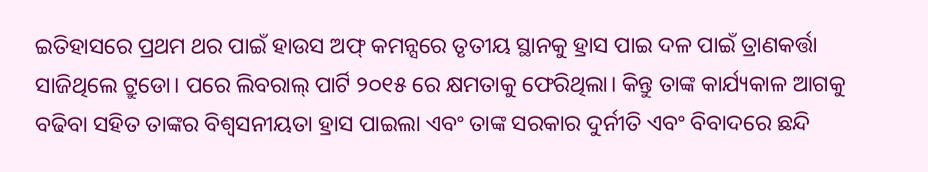ଇତିହାସରେ ପ୍ରଥମ ଥର ପାଇଁ ହାଉସ ଅଫ୍ କମନ୍ସରେ ତୃତୀୟ ସ୍ଥାନକୁ ହ୍ରାସ ପାଇ ଦଳ ପାଇଁ ତ୍ରାଣକର୍ତ୍ତା ସାଜିଥିଲେ ଟ୍ରୁଡୋ। ପରେ ଲିବରାଲ୍ ପାର୍ଟି ୨୦୧୫ ରେ କ୍ଷମତାକୁ ଫେରିଥିଲା। କିନ୍ତୁ ତାଙ୍କ କାର୍ଯ୍ୟକାଳ ଆଗକୁ ବଢିବା ସହିତ ତାଙ୍କର ବିଶ୍ୱସନୀୟତା ହ୍ରାସ ପାଇଲା ଏବଂ ତାଙ୍କ ସରକାର ଦୁର୍ନୀତି ଏବଂ ବିବାଦରେ ଛନ୍ଦି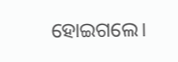ହୋଇଗଲେ।